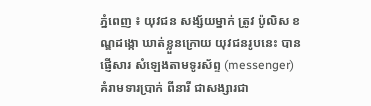ភ្នំពេញ ៖ យុវជន សង្ស័យម្នាក់ ត្រូវ ប៉ូលិស ខណ្ឌដង្កោ ឃាត់ខ្លួនក្រោយ យុវជនរូបនេះ បានផ្ញើសារ សំឡេងតាមទូរស័ព្ទ (messenger) គំរាមទារប្រាក់ ពីនារី ជាសង្សារជា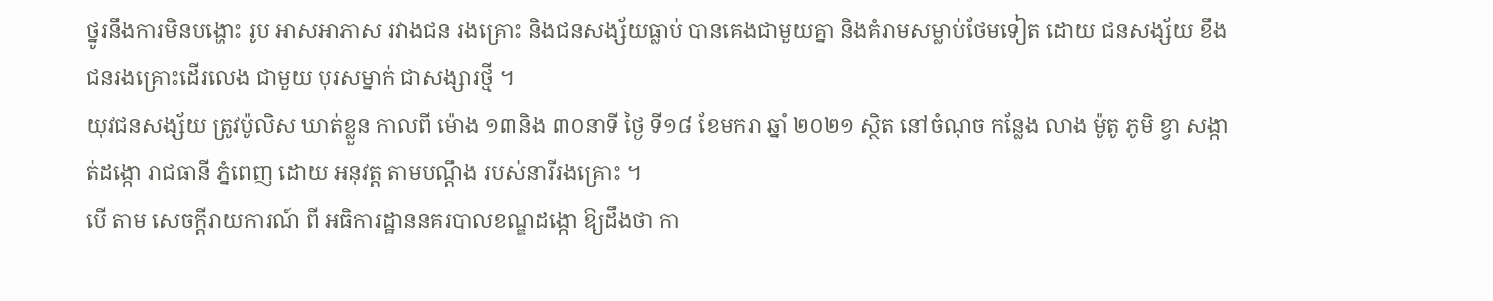ថ្នូរនឹងការមិនបង្ហោះ រូប អាសអាភាស រវាងជន រងគ្រោះ និងជនសង្ស័យធ្លាប់ បានគេងជាមួយគ្នា និងគំរាមសម្លាប់ថែមទៀត ដោយ ជនសង្ស័យ ខឹងជនរងគ្រោះដើរលេង ជាមួយ បុរសម្នាក់ ជាសង្សារថ្មី ។
យុវជនសង្ស័យ ត្រូវប៉ូលិស ឃាត់ខ្លួន កាលពី ម៉ោង ១៣និង ៣០នាទី ថ្ងៃ ទី១៨ ខែមករា ឆ្នាំ ២០២១ ស្ថិត នៅចំណុច កន្លែង លាង ម៉ូតូ ភូមិ ខ្វា សង្កាត់ដង្កោ រាជធានី ភ្នំពេញ ដោយ អនុវត្ត តាមបណ្តឹង របស់នារីរងគ្រោះ ។
បើ តាម សេចក្តីរាយការណ៍ ពី អធិការដ្ឋាននគរបាលខណ្ឌដង្កោ ឱ្យដឹងថា កា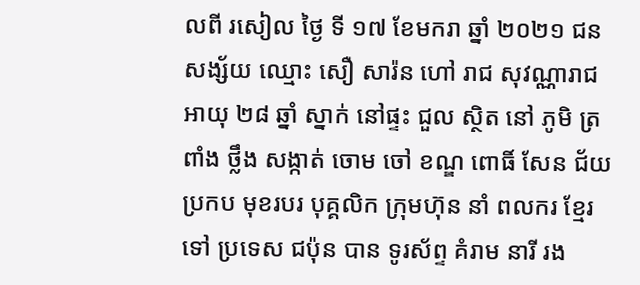លពី រសៀល ថ្ងៃ ទី ១៧ ខែមករា ឆ្នាំ ២០២១ ជនសង្ស័យ ឈ្មោះ សឿ សារ៉ន ហៅ រាជ សុវណ្ណារាជ អាយុ ២៨ ឆ្នាំ ស្នាក់ នៅផ្ទះ ជួល ស្ថិត នៅ ភូមិ ត្រពាំង ថ្លឹង សង្កាត់ ចោម ចៅ ខណ្ឌ ពោធិ៍ សែន ជ័យ ប្រកប មុខរបរ បុគ្គលិក ក្រុមហ៊ុន នាំ ពលករ ខ្មែរ ទៅ ប្រទេស ជប៉ុន បាន ទូរស័ព្ទ គំរាម នារី រង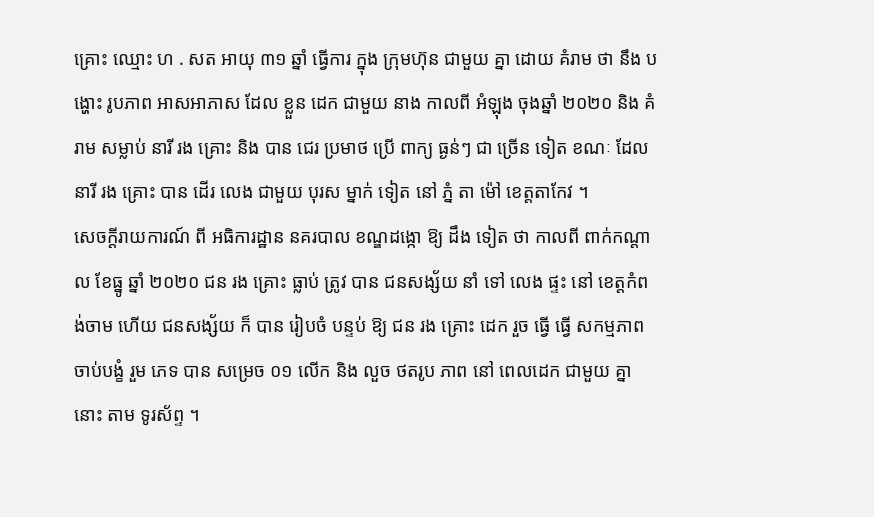គ្រោះ ឈ្មោះ ហ . សត អាយុ ៣១ ឆ្នាំ ធ្វើការ ក្នុង ក្រុមហ៊ុន ជាមួយ គ្នា ដោយ គំរាម ថា នឹង បង្ហោះ រូបភាព អាសអាភាស ដែល ខ្លួន ដេក ជាមួយ នាង កាលពី អំឡុង ចុងឆ្នាំ ២០២០ និង គំរាម សម្លាប់ នារី រង គ្រោះ និង បាន ជេរ ប្រមាថ ប្រើ ពាក្យ ធ្ងន់ៗ ជា ច្រើន ទៀត ខណៈ ដែល នារី រង គ្រោះ បាន ដើរ លេង ជាមួយ បុរស ម្នាក់ ទៀត នៅ ភ្នំ តា ម៉ៅ ខេត្តតាកែវ ។
សេចក្តីរាយការណ៍ ពី អធិការដ្ឋាន នគរបាល ខណ្ឌដង្កោ ឱ្យ ដឹង ទៀត ថា កាលពី ពាក់កណ្តាល ខែធ្នូ ឆ្នាំ ២០២០ ជន រង គ្រោះ ធ្លាប់ ត្រូវ បាន ជនសង្ស័យ នាំ ទៅ លេង ផ្ទះ នៅ ខេត្តកំពង់ចាម ហើយ ជនសង្ស័យ ក៏ បាន រៀបចំ បន្ទប់ ឱ្យ ជន រង គ្រោះ ដេក រួច ធ្វើ ធ្វើ សកម្មភាព ចាប់បង្ខំ រួម ភេទ បាន សម្រេច ០១ លើក និង លួច ថតរូប ភាព នៅ ពេលដេក ជាមួយ គ្នា នោះ តាម ទូរស័ព្ទ ។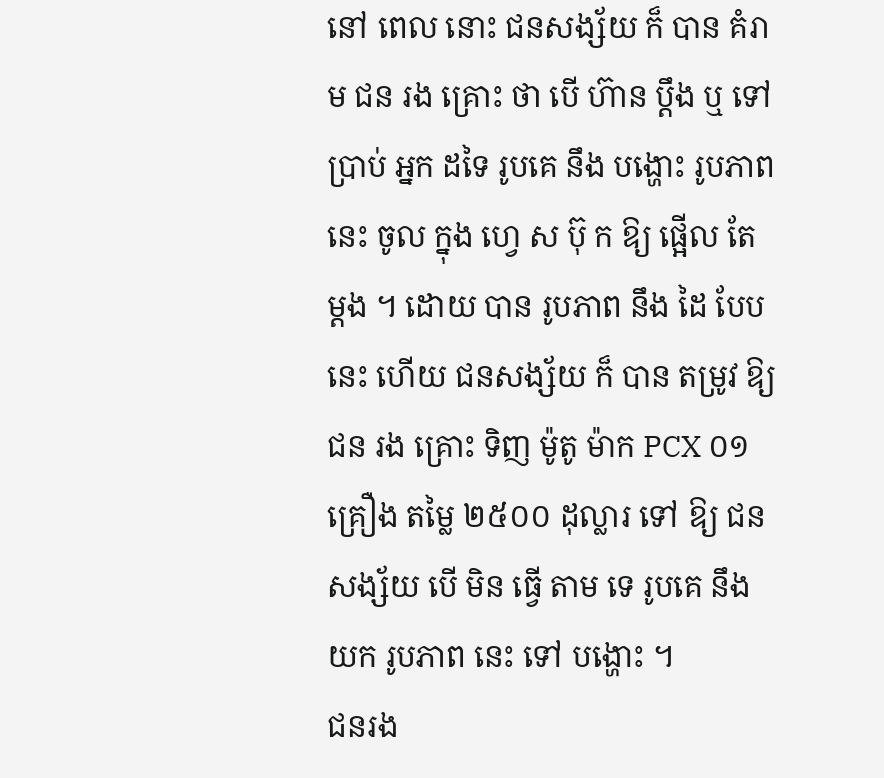នៅ ពេល នោះ ជនសង្ស័យ ក៏ បាន គំរាម ជន រង គ្រោះ ថា បើ ហ៊ាន ប្តឹង ឬ ទៅ ប្រាប់ អ្នក ដទៃ រូបគេ នឹង បង្ហោះ រូបភាព នេះ ចូល ក្នុង ហ្វេ ស ប៊ុ ក ឱ្យ ផ្អើល តែ ម្តង ។ ដោយ បាន រូបភាព នឹង ដៃ បែប នេះ ហើយ ជនសង្ស័យ ក៏ បាន តម្រូវ ឱ្យ ជន រង គ្រោះ ទិញ ម៉ូតូ ម៉ាក PCX ០១ គ្រឿង តម្លៃ ២៥០០ ដុល្លារ ទៅ ឱ្យ ជនសង្ស័យ បើ មិន ធ្វើ តាម ទេ រូបគេ នឹង យក រូបភាព នេះ ទៅ បង្ហោះ ។
ជនរង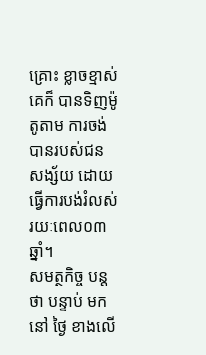គ្រោះ ខ្លាចខ្មាស់គេក៏ បានទិញម៉ូតូតាម ការចង់បានរបស់ជនសង្ស័យ ដោយ ធ្វើការបង់រំលស់ រយៈពេល០៣ ឆ្នាំ។
សមត្ថកិច្ច បន្តថា បន្ទាប់ មក នៅ ថ្ងៃ ខាងលើ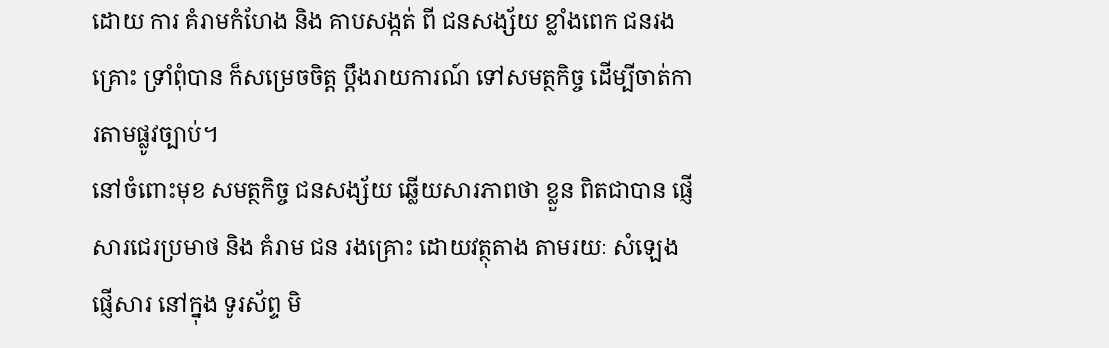ដោយ ការ គំរាមកំហែង និង គាបសង្កត់ ពី ជនសង្ស័យ ខ្លាំងពេក ជនរងគ្រោះ ទ្រាំពុំបាន ក៏សម្រេចចិត្ត ប្តឹងរាយការណ៍ ទៅសមត្ថកិច្ច ដើម្បីចាត់ការតាមផ្លូវច្បាប់។
នៅចំពោះមុខ សមត្ថកិច្ច ជនសង្ស័យ ឆ្លើយសារភាពថា ខ្លួន ពិតជាបាន ផ្ញើសារជេរប្រមាថ និង គំរាម ជន រងគ្រោះ ដោយវត្ថុតាង តាមរយៈ សំឡេងផ្ញើសារ នៅក្នុង ទូរស័ព្ទ មិ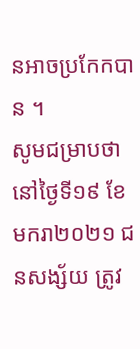នអាចប្រកែកបាន ។
សូមជម្រាបថា នៅថ្ងៃទី១៩ ខែមករា២០២១ ជនសង្ស័យ ត្រូវ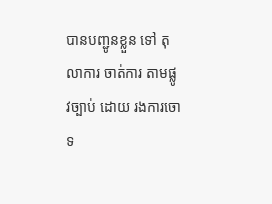បានបញ្ជូនខ្លួន ទៅ តុលាការ ចាត់ការ តាមផ្លូវច្បាប់ ដោយ រងការចោទ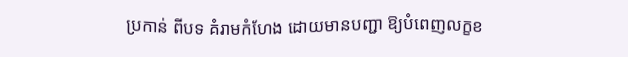ប្រកាន់ ពីបទ គំរាមកំហែង ដោយមានបញ្ជា ឱ្យបំពេញលក្ខខ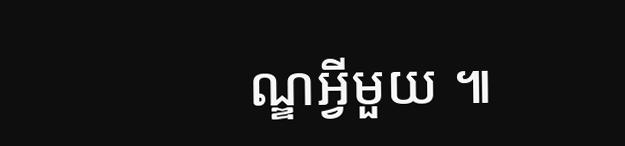ណ្ឌអ្វីមួយ ៕